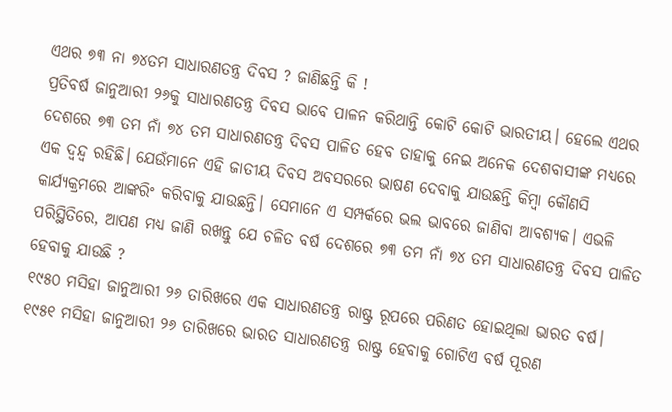ଏଥର ୭୩ ନା ୭୪ତମ ସାଧାରଣତନ୍ତ୍ର ଦିବସ ? ଜାଣିଛନ୍ତି କି !
ପ୍ରତିବର୍ଷ ଜାନୁଆରୀ ୨୬କୁ ସାଧାରଣତନ୍ତ୍ର ଦିବସ ଭାବେ ପାଳନ କରିଥାନ୍ତି କୋଟି କୋଟି ଭାରତୀୟ। ହେଲେ ଏଥର ଦେଶରେ ୭୩ ତମ ନାଁ ୭୪ ତମ ସାଧାରଣତନ୍ତ୍ର ଦିବସ ପାଳିତ ହେବ ତାହାକୁ ନେଇ ଅନେକ ଦେଶବାସୀଙ୍କ ମଧ୍ୟରେ ଏକ ଦ୍ୱନ୍ଦ୍ୱ ରହିଛି। ଯେଉଁମାନେ ଏହି ଜାତୀୟ ଦିବସ ଅବସରରେ ଭାଷଣ ଦେବାକୁ ଯାଉଛନ୍ତି କିମ୍ବା କୌଣସି କାର୍ଯ୍ୟକ୍ରମରେ ଆଙ୍କରିଂ କରିବାକୁ ଯାଉଛନ୍ତି। ସେମାନେ ଏ ସମ୍ପର୍କରେ ଭଲ ଭାବରେ ଜାଣିବା ଆବଶ୍ୟକ। ଏଭଳି ପରିସ୍ଥିତିରେ, ଆପଣ ମଧ୍ୟ ଜାଣି ରଖନ୍ତୁ ଯେ ଚଳିତ ବର୍ଷ ଦେଶରେ ୭୩ ତମ ନାଁ ୭୪ ତମ ସାଧାରଣତନ୍ତ୍ର ଦିବସ ପାଳିତ ହେବାକୁ ଯାଉଛି ?
୧୯୫୦ ମସିହା ଜାନୁଆରୀ ୨୬ ତାରିଖରେ ଏକ ସାଧାରଣତନ୍ତ୍ର ରାଷ୍ଟ୍ର ରୂପରେ ପରିଣତ ହୋଇଥିଲା ଭାରତ ବର୍ଷ। ୧୯୫୧ ମସିହା ଜାନୁଆରୀ ୨୬ ତାରିଖରେ ଭାରତ ସାଧାରଣତନ୍ତ୍ର ରାଷ୍ଟ୍ର ହେବାକୁ ଗୋଟିଏ ବର୍ଷ ପୂରଣ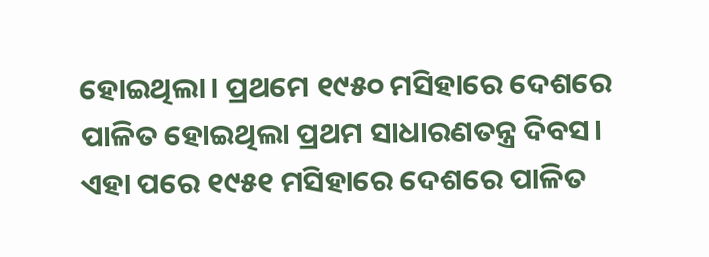ହୋଇଥିଲା। ପ୍ରଥମେ ୧୯୫୦ ମସିହାରେ ଦେଶରେ ପାଳିତ ହୋଇଥିଲା ପ୍ରଥମ ସାଧାରଣତନ୍ତ୍ର ଦିବସ। ଏହା ପରେ ୧୯୫୧ ମସିହାରେ ଦେଶରେ ପାଳିତ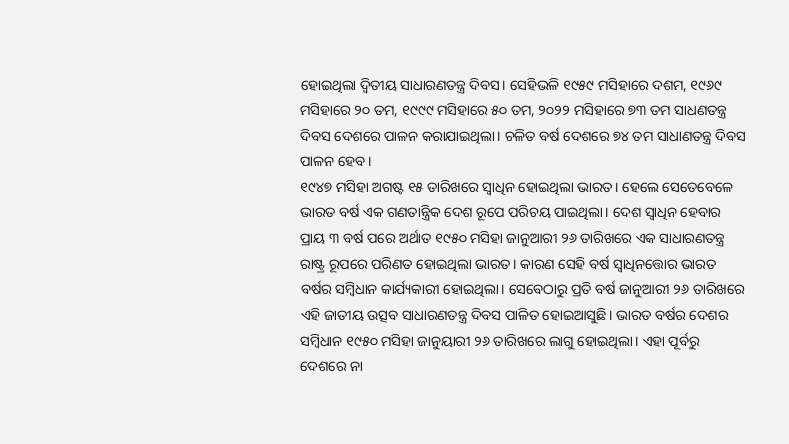ହୋଇଥିଲା ଦ୍ୱିତୀୟ ସାଧାରଣତନ୍ତ୍ର ଦିବସ। ସେହିଭଳି ୧୯୫୯ ମସିହାରେ ଦଶମ, ୧୯୬୯ ମସିହାରେ ୨୦ ତମ, ୧୯୯୯ ମସିହାରେ ୫୦ ତମ, ୨୦୨୨ ମସିହାରେ ୭୩ ତମ ସାଧଣତନ୍ତ୍ର ଦିବସ ଦେଶରେ ପାଳନ କରାଯାଇଥିଲା। ଚଳିତ ବର୍ଷ ଦେଶରେ ୭୪ ତମ ସାଧାଣତନ୍ତ୍ର ଦିବସ ପାଳନ ହେବ।
୧୯୪୭ ମସିହା ଅଗଷ୍ଟ ୧୫ ତାରିଖରେ ସ୍ୱାଧିନ ହୋଇଥିଲା ଭାରତ। ହେଲେ ସେତେବେଳେ ଭାରତ ବର୍ଷ ଏକ ଗଣତାନ୍ତ୍ରିକ ଦେଶ ରୂପେ ପରିଚୟ ପାଇଥିଲା। ଦେଶ ସ୍ୱାଧିନ ହେବାର ପ୍ରାୟ ୩ ବର୍ଷ ପରେ ଅର୍ଥାତ ୧୯୫୦ ମସିହା ଜାନୁଆରୀ ୨୬ ତାରିଖରେ ଏକ ସାଧାରଣତନ୍ତ୍ର ରାଷ୍ଟ୍ର ରୂପରେ ପରିଣତ ହୋଇଥିଲା ଭାରତ। କାରଣ ସେହି ବର୍ଷ ସ୍ୱାଧିନତ୍ତୋର ଭାରତ ବର୍ଷର ସମ୍ବିଧାନ କାର୍ଯ୍ୟକାରୀ ହୋଇଥିଲା। ସେବେଠାରୁ ପ୍ରତି ବର୍ଷ ଜାନୁଆରୀ ୨୬ ତାରିଖରେ ଏହି ଜାତୀୟ ଉତ୍ସବ ସାଧାରଣତନ୍ତ୍ର ଦିବସ ପାଳିତ ହୋଇଆସୁଛି। ଭାରତ ବର୍ଷର ଦେଶର ସମ୍ବିଧାନ ୧୯୫୦ ମସିହା ଜାନୁୟାରୀ ୨୬ ତାରିଖରେ ଲାଗୁ ହୋଇଥିଲା। ଏହା ପୂର୍ବରୁ ଦେଶରେ ନା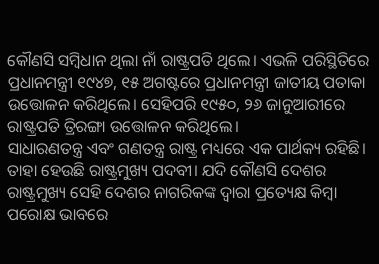କୌଣସି ସମ୍ବିଧାନ ଥିଲା ନାଁ ରାଷ୍ଟ୍ରପତି ଥିଲେ। ଏଭଳି ପରିସ୍ଥିତିରେ ପ୍ରଧାନମନ୍ତ୍ରୀ ୧୯୪୭, ୧୫ ଅଗଷ୍ଟରେ ପ୍ରଧାନମନ୍ତ୍ରୀ ଜାତୀୟ ପତାକା ଉତ୍ତୋଳନ କରିଥିଲେ। ସେହିପରି ୧୯୫୦, ୨୬ ଜାନୁଆରୀରେ ରାଷ୍ଟ୍ରପତି ତ୍ରିରଙ୍ଗା ଉତ୍ତୋଳନ କରିଥିଲେ।
ସାଧାରଣତନ୍ତ୍ର ଏବଂ ଗଣତନ୍ତ୍ର ରାଷ୍ଟ୍ର ମଧ୍ୟରେ ଏକ ପାର୍ଥକ୍ୟ ରହିଛି। ତାହା ହେଉଛି ରାଷ୍ଟ୍ରମୁଖ୍ୟ ପଦବୀ। ଯଦି କୌଣସି ଦେଶର ରାଷ୍ଟ୍ରମୁଖ୍ୟ ସେହି ଦେଶର ନାଗରିକଙ୍କ ଦ୍ୱାରା ପ୍ରତ୍ୟେକ୍ଷ କିମ୍ବା ପରୋକ୍ଷ ଭାବରେ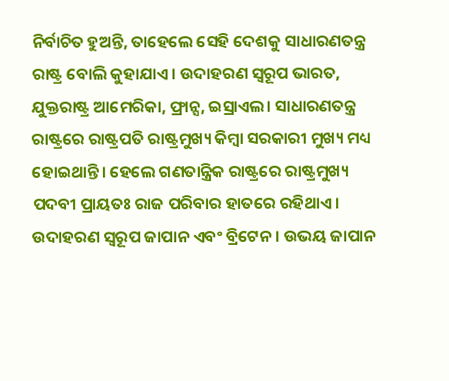ନିର୍ବାଚିତ ହୁଅନ୍ତି, ତାହେଲେ ସେହି ଦେଶକୁ ସାଧାରଣତନ୍ତ୍ର ରାଷ୍ଟ୍ର ବୋଲି କୁହାଯାଏ। ଉଦାହରଣ ସ୍ୱରୂପ ଭାରତ, ଯୁକ୍ତରାଷ୍ଟ୍ର ଆମେରିକା, ଫ୍ରାନ୍ସ, ଇସ୍ରାଏଲ। ସାଧାରଣତନ୍ତ୍ର ରାଷ୍ଟ୍ରରେ ରାଷ୍ଟ୍ରପତି ରାଷ୍ଟ୍ରମୁଖ୍ୟ କିମ୍ବା ସରକାରୀ ମୁଖ୍ୟ ମଧ୍ୟ ହୋଇଥାନ୍ତି। ହେଲେ ଗଣତାନ୍ତ୍ରିକ ରାଷ୍ଟ୍ରରେ ରାଷ୍ଟ୍ରମୁଖ୍ୟ ପଦବୀ ପ୍ରାୟତଃ ରାଜ ପରିବାର ହାତରେ ରହିଥାଏ। ଉଦାହରଣ ସ୍ୱରୂପ ଜାପାନ ଏବଂ ବ୍ରିଟେନ। ଉଭୟ ଜାପାନ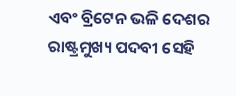ଏବଂ ବ୍ରିଟେନ ଭଳି ଦେଶର ରାଷ୍ଟ୍ରମୁଖ୍ୟ ପଦବୀ ସେହି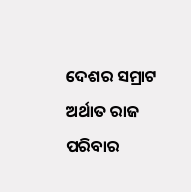ଦେଶର ସମ୍ରାଟ ଅର୍ଥାତ ରାଜ ପରିବାର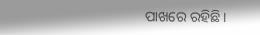ପାଖରେ ରହିଛି।